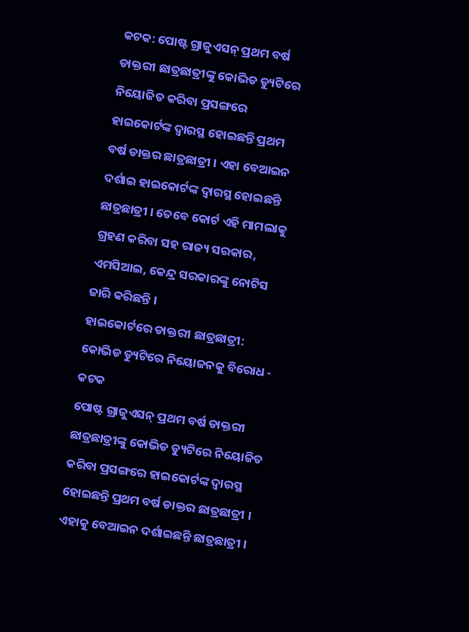କଟକ: ପୋଷ୍ଟ ଗ୍ରାଜୁଏସନ୍ ପ୍ରଥମ ବର୍ଷ ଡାକ୍ତରୀ ଛାତ୍ରଛାତ୍ରୀଙ୍କୁ କୋଭିଡ ଡ୍ୟୁଟିରେ ନିୟୋଜିତ କରିବା ପ୍ରସଙ୍ଗରେ ହାଇକୋର୍ଟଙ୍କ ଦ୍ବାରସ୍ଥ ହୋଇଛନ୍ତି ପ୍ରଥମ ବର୍ଷ ଡାକ୍ତର ଛାତ୍ରଛାତ୍ରୀ । ଏହା ବେଆଇନ ଦର୍ଶାଇ ହାଇକୋର୍ଟଙ୍କ ଦ୍ବାରସ୍ଥ ହୋଇଛନ୍ତି ଛାତ୍ରଛାତ୍ରୀ । ତେବେ କୋର୍ଟ ଏହି ମାମଲାକୁ ଗ୍ରହଣ କରିବା ସହ ରାଜ୍ୟ ସରକାର, ଏମସିଆଇ, କେନ୍ଦ୍ର ସରକାରଙ୍କୁ ନୋଟିସ ଜାରି କରିଛନ୍ତି ।
ହାଇକୋର୍ଟରେ ଡାକ୍ତରୀ ଛାତ୍ରଛାତ୍ରୀ: କୋଭିଡ ଡ୍ୟୁଟିରେ ନିୟୋଜନକୁ ବିରୋଧ - କଟକ
ପୋଷ୍ଟ ଗ୍ରାଜୁଏସନ୍ ପ୍ରଥମ ବର୍ଷ ଡାକ୍ତରୀ ଛାତ୍ରଛାତ୍ରୀଙ୍କୁ କୋଭିଡ ଡ୍ୟୁଟିରେ ନିୟୋଜିତ କରିବା ପ୍ରସଙ୍ଗରେ ହାଇକୋର୍ଟଙ୍କ ଦ୍ବାରସ୍ଥ ହୋଇଛନ୍ତି ପ୍ରଥମ ବର୍ଷ ଡାକ୍ତର ଛାତ୍ରଛାତ୍ରୀ । ଏହାକୁ ବେଆଇନ ଦର୍ଶାଇଛନ୍ତି ଛାତ୍ରଛାତ୍ରୀ ।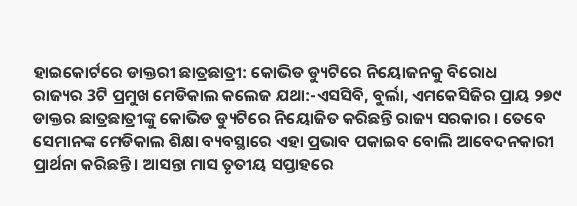ହାଇକୋର୍ଟରେ ଡାକ୍ତରୀ ଛାତ୍ରଛାତ୍ରୀ: କୋଭିଡ ଡ୍ୟୁଟିରେ ନିୟୋଜନକୁ ବିରୋଧ
ରାଜ୍ୟର 3ଟି ପ୍ରମୁଖ ମେଡିକାଲ କଲେଜ ଯଥା:-ଏସସିବି, ବୁର୍ଲା, ଏମକେସିଜିର ପ୍ରାୟ ୨୭୯ ଡାକ୍ତର ଛାତ୍ରଛାତ୍ରୀଙ୍କୁ କୋଭିଡ ଡ୍ୟୁଟିରେ ନିୟୋଜିତ କରିଛନ୍ତି ରାଜ୍ୟ ସରକାର । ତେବେ ସେମାନଙ୍କ ମେଡିକାଲ ଶିକ୍ଷା ବ୍ୟବସ୍ଥାରେ ଏହା ପ୍ରଭାବ ପକାଇବ ବୋଲି ଆବେଦନକାରୀ ପ୍ରାର୍ଥନା କରିଛନ୍ତି । ଆସନ୍ତା ମାସ ତୃତୀୟ ସପ୍ତାହରେ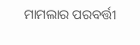ମାମଲାର ପରବର୍ତ୍ତୀ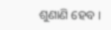ଶୁଣାଣି ହେବ ।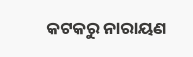କଟକରୁ ନାରାୟଣ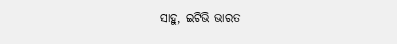ସାହୁ, ଇଟିଭି ଭାରତ